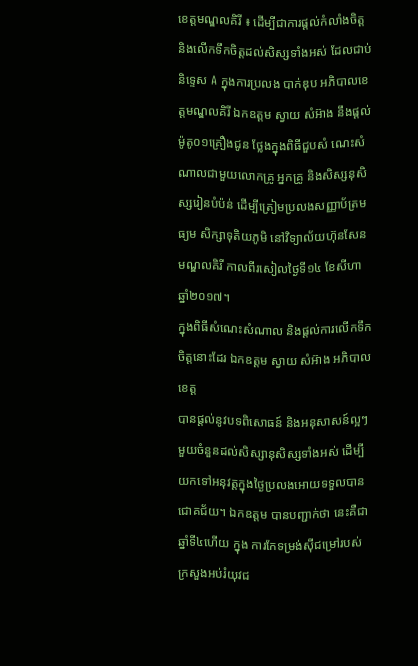ខេត្តមណ្ឌលគិរី ៖ ដើម្បីជាការផ្តល់កំលាំងចិត្ត និងលើកទឹកចិត្តដល់សិស្សទាំងអស់ ដែលជាប់និទ្ទេស A ក្នុងការប្រលង បាក់ឌុប អភិបាលខេត្តមណ្ឌលគិរី ឯកឧត្តម ស្វាយ សំអ៊ាង នឹងផ្តល់ម៉ូតូ០១គ្រឿងជូន ថ្លែងក្នុងពិធីជួបសំ ណេះសំណាលជាមួយលោកគ្រូ អ្នកគ្រូ និងសិស្សនុសិស្សរៀនបំប៉ន់ ដើម្បីត្រៀមប្រលងសញ្ញាប័ត្រមធ្យម សិក្សាទុតិយភូមិ នៅវិទ្យាល័យហ៊ុនសែនមណ្ឌលគិរី កាលពីរសៀលថ្ងៃទី១៤ ខែសីហា ឆ្នាំ២០១៧។
ក្នុងពិធីសំណេះសំណាល និងផ្តល់ការលើកទឹកចិត្តនោះដែរ ឯកឧត្តម ស្វាយ សំអ៊ាង អភិបាលខេត្ត
បានផ្តល់នូវបទពិសោធន៍ និងអនុសាសន៍ល្អៗមួយចំនួនដល់សិស្សានុសិស្សទាំងអស់ ដើម្បីយកទៅអនុវត្តក្នុងថ្ងៃប្រលងអោយទទួលបានជោគជ័យ។ ឯកឧត្តម បានបញ្ជាក់ថា នេះគឺជាឆ្នាំទី៤ហើយ ក្នុង ការកែទម្រង់ស៊ីជម្រៅរបស់ក្រសួងអប់រំយុវជ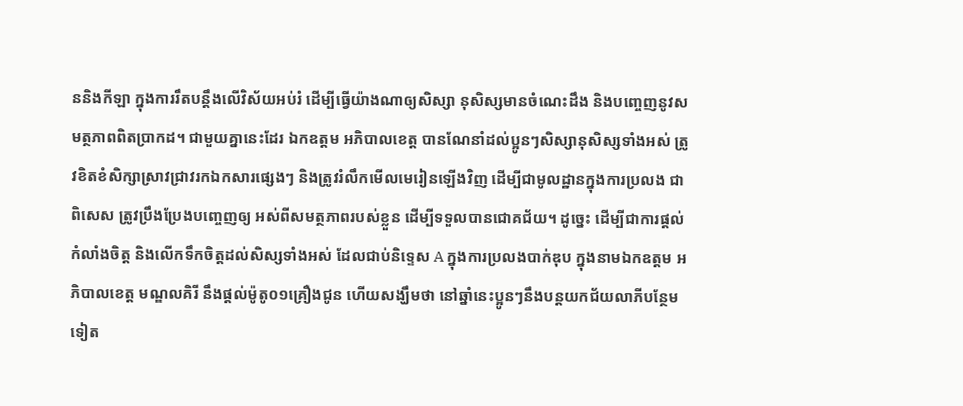ននិងកីឡា ក្នុងការរឹតបន្តឹងលើវិស័យអប់រំ ដើម្បីធ្វើយ៉ាងណាឲ្យសិស្សា នុសិស្សមានចំណេះដឹង និងបញ្ចេញនូវសមត្ថភាពពិតប្រាកដ។ ជាមួយគ្នានេះដែរ ឯកឧត្តម អភិបាលខេត្ត បានណែនាំដល់ប្អូនៗសិស្សានុសិស្សទាំងអស់ ត្រូវខិតខំសិក្សាស្រាវជ្រាវរកឯកសារផ្សេងៗ និងត្រូវរំលឹកមើលមេរៀនឡើងវិញ ដើម្បីជាមូលដ្ឋានក្នុងការប្រលង ជាពិសេស ត្រូវប្រឹងប្រែងបញ្ចេញឲ្យ អស់ពីសមត្ថភាពរបស់ខ្លួន ដើម្បីទទួលបានជោគជ័យ។ ដូច្នេះ ដើម្បីជាការផ្តល់កំលាំងចិត្ត និងលើកទឹកចិត្តដល់សិស្សទាំងអស់ ដែលជាប់និទ្ទេស A ក្នុងការប្រលងបាក់ឌុប ក្នុងនាមឯកឧត្តម អភិបាលខេត្ត មណ្ឌលគិរី នឹងផ្តល់ម៉ូតូ០១គ្រឿងជូន ហើយសង្ឃឹមថា នៅឆ្នាំនេះប្អូនៗនឹងបន្តយកជ័យលាភីបន្ថែមទៀត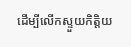ដើម្បីលើកស្ទួយកិត្តិយ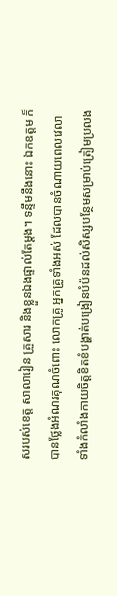សរបស់ខេត្ត សាលារៀន គ្រួសារ និងខ្លួនឯងផ្ទាល់តែម្តង។ ទន្ទឹមនឹងនោះ ឯកឧត្តម ក៏បានថ្លែងអំណរគុណចំពោះ លោកគ្រូ អ្នកគ្រូទាំងអស់ ដែលបានចំណាយពេលវេលា ទាំងកំលាំងកាយចិត្តខិតខំបង្ហាត់បង្រៀនបំប៉នដល់សិស្សបន្ថែមសម្រាប់ត្រៀមប្រលង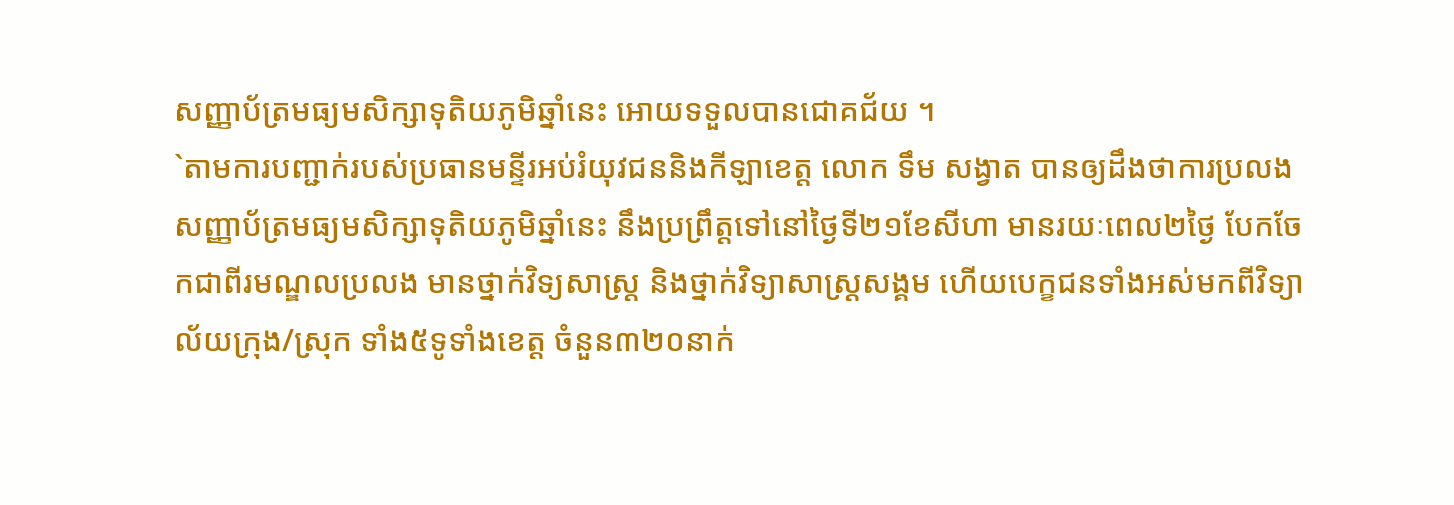សញ្ញាប័ត្រមធ្យមសិក្សាទុតិយភូមិឆ្នាំនេះ អោយទទួលបានជោគជ័យ ។
`តាមការបញ្ជាក់របស់ប្រធានមន្ទីរអប់រំយុវជននិងកីឡាខេត្ត លោក ទឹម សង្វាត បានឲ្យដឹងថាការប្រលងសញ្ញាប័ត្រមធ្យមសិក្សាទុតិយភូមិឆ្នាំនេះ នឹងប្រព្រឹត្តទៅនៅថ្ងៃទី២១ខែសីហា មានរយៈពេល២ថ្ងៃ បែកចែកជាពីរមណ្ឌលប្រលង មានថ្នាក់វិទ្យសាស្ត្រ និងថ្នាក់វិទ្យាសាស្ត្រសង្គម ហើយបេក្ខជនទាំងអស់មកពីវិទ្យាល័យក្រុង/ស្រុក ទាំង៥ទូទាំងខេត្ត ចំនួន៣២០នាក់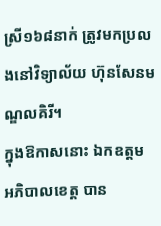ស្រី១៦៨នាក់ ត្រូវមកប្រលងនៅវិទ្យាល័យ ហ៊ុនសែនមណ្ឌលគិរី។
ក្នុងឱកាសនោះ ឯកឧត្តម អភិបាលខេត្ត បាន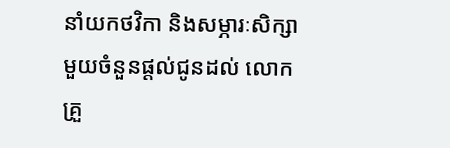នាំយកថវិកា និងសម្ភារៈសិក្សាមួយចំនួនផ្តល់ជូនដល់ លោកគ្រួ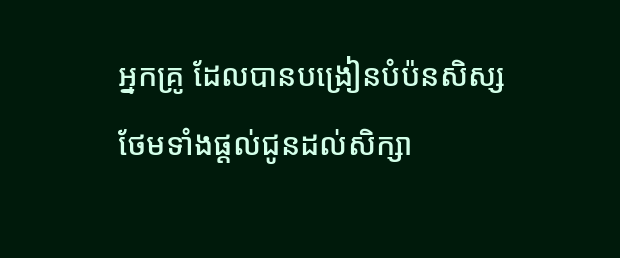អ្នកគ្រូ ដែលបានបង្រៀនបំប៉នសិស្ស ថែមទាំងផ្តល់ជូនដល់សិក្សា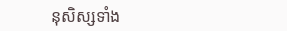នុសិស្សទាំង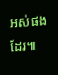អស់ផងដែរ៕